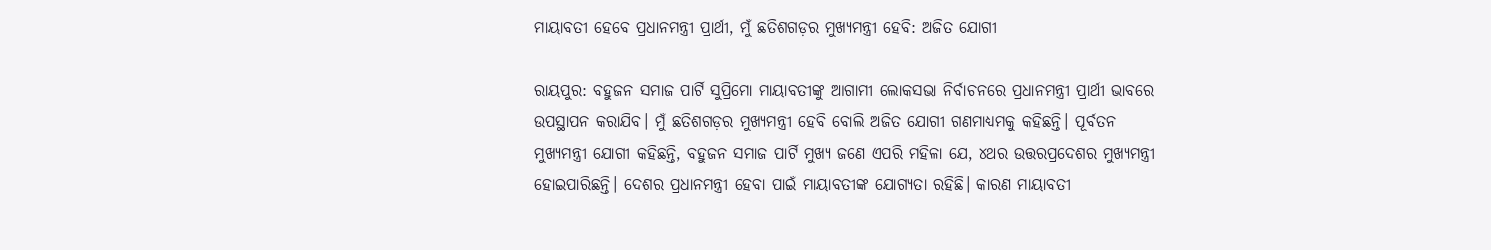ମାୟାବତୀ ହେବେ ପ୍ରଧାନମନ୍ତ୍ରୀ ପ୍ରାର୍ଥୀ, ମୁଁ ଛତିଶଗଡ଼ର ମୁଖ୍ୟମନ୍ତ୍ରୀ ହେବି: ଅଜିତ ଯୋଗୀ

ରାୟପୁର: ବହୁଜନ ସମାଜ ପାର୍ଟି ସୁପ୍ରିମୋ ମାୟାବତୀଙ୍କୁ ଆଗାମୀ ଲୋକସଭା ନିର୍ବାଚନରେ ପ୍ରଧାନମନ୍ତ୍ରୀ ପ୍ରାର୍ଥୀ ଭାବରେ ଉପସ୍ଥାପନ କରାଯିବ। ମୁଁ ଛତିଶଗଡ଼ର ମୁଖ୍ୟମନ୍ତ୍ରୀ ହେବି ବୋଲି ଅଜିତ ଯୋଗୀ ଗଣମାଧ୍ୟମକୁ କହିଛନ୍ତି। ପୂର୍ବତନ ମୁଖ୍ୟମନ୍ତ୍ରୀ ଯୋଗୀ କହିଛନ୍ତି, ବହୁଜନ ସମାଜ ପାର୍ଟି ମୁଖ୍ୟ ଜଣେ ଏପରି ମହିଳା ଯେ, ୪ଥର ଉତ୍ତରପ୍ରଦେଶର ମୁଖ୍ୟମନ୍ତ୍ରୀ ହୋଇପାରିଛନ୍ତି। ଦେଶର ପ୍ରଧାନମନ୍ତ୍ରୀ ହେବା ପାଇଁ ମାୟାବତୀଙ୍କ ଯୋଗ୍ୟତା ରହିଛି। କାରଣ ମାୟାବତୀ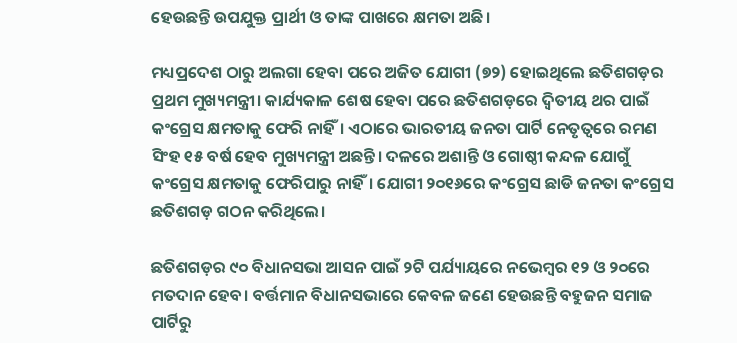ହେଉଛନ୍ତି ଉପଯୁକ୍ତ ପ୍ରାର୍ଥୀ ଓ ତାଙ୍କ ପାଖରେ କ୍ଷମତା ଅଛି।

ମଧ୍ୟପ୍ରଦେଶ ଠାରୁ ଅଲଗା ହେବା ପରେ ଅଜିତ ଯୋଗୀ (୭୨) ହୋଇଥିଲେ ଛତିଶଗଡ଼ର ପ୍ରଥମ ମୁଖ୍ୟମନ୍ତ୍ରୀ। କାର୍ଯ୍ୟକାଳ ଶେଷ ହେବା ପରେ ଛତିଶଗଡ଼ରେ ଦ୍ୱିତୀୟ ଥର ପାଇଁ କଂଗ୍ରେସ କ୍ଷମତାକୁ ଫେରି ନାହିଁ। ଏଠାରେ ଭାରତୀୟ ଜନତା ପାର୍ଟି ନେତୃତ୍ୱରେ ରମଣ ସିଂହ ୧୫ ବର୍ଷ ହେବ ମୁଖ୍ୟମନ୍ତ୍ରୀ ଅଛନ୍ତି। ଦଳରେ ଅଶାନ୍ତି ଓ ଗୋଷ୍ଠୀ କନ୍ଦଳ ଯୋଗୁଁ କଂଗ୍ରେସ କ୍ଷମତାକୁ ଫେରିପାରୁ ନାହିଁ। ଯୋଗୀ ୨୦୧୬ରେ କଂଗ୍ରେସ ଛାଡି ଜନତା କଂଗ୍ରେସ ଛତିଶଗଡ଼ ଗଠନ କରିଥିଲେ।

ଛତିଶଗଡ଼ର ୯୦ ବିଧାନସଭା ଆସନ ପାଇଁ ୨ଟି ପର୍ଯ୍ୟାୟରେ ନଭେମ୍ବର ୧୨ ଓ ୨୦ରେ ମତଦାନ ହେବ। ବର୍ତ୍ତମାନ ବିଧାନସଭାରେ କେବଳ ଜଣେ ହେଉଛନ୍ତି ବହୁଜନ ସମାଜ ପାର୍ଟିରୁ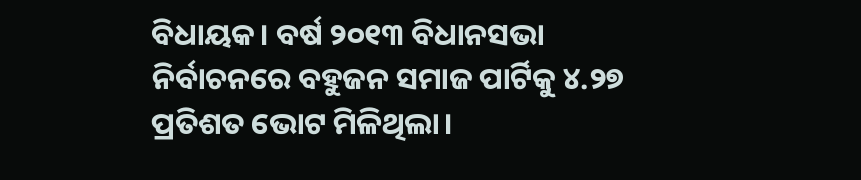ବିଧାୟକ। ବର୍ଷ ୨୦୧୩ ବିଧାନସଭା ନିର୍ବାଚନରେ ବହୁଜନ ସମାଜ ପାର୍ଟିକୁ ୪.୨୭ ପ୍ରତିଶତ ଭୋଟ ମିଳିଥିଲା।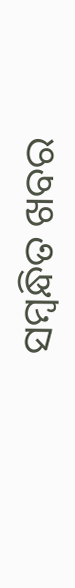ସମ୍ବନ୍ଧିତ ଖବର